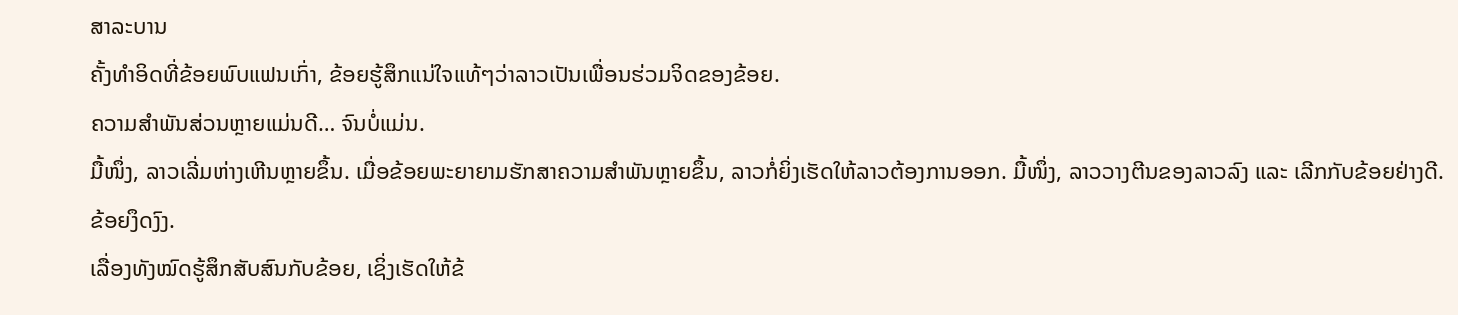ສາລະບານ
ຄັ້ງທຳອິດທີ່ຂ້ອຍພົບແຟນເກົ່າ, ຂ້ອຍຮູ້ສຶກແນ່ໃຈແທ້ໆວ່າລາວເປັນເພື່ອນຮ່ວມຈິດຂອງຂ້ອຍ.
ຄວາມສຳພັນສ່ວນຫຼາຍແມ່ນດີ… ຈົນບໍ່ແມ່ນ.
ມື້ໜຶ່ງ, ລາວເລີ່ມຫ່າງເຫີນຫຼາຍຂຶ້ນ. ເມື່ອຂ້ອຍພະຍາຍາມຮັກສາຄວາມສຳພັນຫຼາຍຂຶ້ນ, ລາວກໍ່ຍິ່ງເຮັດໃຫ້ລາວຕ້ອງການອອກ. ມື້ໜຶ່ງ, ລາວວາງຕີນຂອງລາວລົງ ແລະ ເລີກກັບຂ້ອຍຢ່າງດີ.
ຂ້ອຍງຶດງົງ.
ເລື່ອງທັງໝົດຮູ້ສຶກສັບສົນກັບຂ້ອຍ, ເຊິ່ງເຮັດໃຫ້ຂ້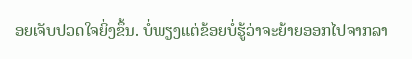ອຍເຈັບປວດໃຈຍິ່ງຂຶ້ນ. ບໍ່ພຽງແຕ່ຂ້ອຍບໍ່ຮູ້ວ່າຈະຍ້າຍອອກໄປຈາກລາ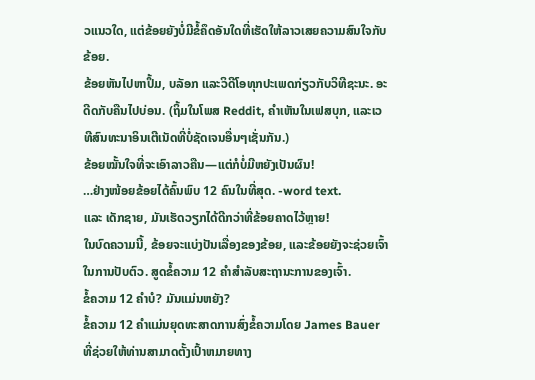ວແນວໃດ, ແຕ່ຂ້ອຍຍັງບໍ່ມີຂໍ້ຄຶດອັນໃດທີ່ເຮັດໃຫ້ລາວເສຍຄວາມສົນໃຈກັບຂ້ອຍ.
ຂ້ອຍຫັນໄປຫາປຶ້ມ, ບລັອກ ແລະວິດີໂອທຸກປະເພດກ່ຽວກັບວິທີຊະນະ. ອະດີດກັບຄືນໄປບ່ອນ. (ຖິ້ມໃນໂພສ Reddit, ຄຳເຫັນໃນເຟສບຸກ, ແລະເວທີສົນທະນາອິນເຕີເນັດທີ່ບໍ່ຊັດເຈນອື່ນໆເຊັ່ນກັນ.)
ຂ້ອຍໝັ້ນໃຈທີ່ຈະເອົາລາວຄືນ—ແຕ່ກໍບໍ່ມີຫຍັງເປັນຜົນ!
…ຢ່າງໜ້ອຍຂ້ອຍໄດ້ຄົ້ນພົບ 12 ຄົນໃນທີ່ສຸດ. -word text.
ແລະ ເດັກຊາຍ, ມັນເຮັດວຽກໄດ້ດີກວ່າທີ່ຂ້ອຍຄາດໄວ້ຫຼາຍ!
ໃນບົດຄວາມນີ້, ຂ້ອຍຈະແບ່ງປັນເລື່ອງຂອງຂ້ອຍ, ແລະຂ້ອຍຍັງຈະຊ່ວຍເຈົ້າໃນການປັບຕົວ. ສູດຂໍ້ຄວາມ 12 ຄໍາສໍາລັບສະຖານະການຂອງເຈົ້າ.
ຂໍ້ຄວາມ 12 ຄໍາບໍ? ມັນແມ່ນຫຍັງ?
ຂໍ້ຄວາມ 12 ຄໍາແມ່ນຍຸດທະສາດການສົ່ງຂໍ້ຄວາມໂດຍ James Bauer ທີ່ຊ່ວຍໃຫ້ທ່ານສາມາດຕັ້ງເປົ້າຫມາຍທາງ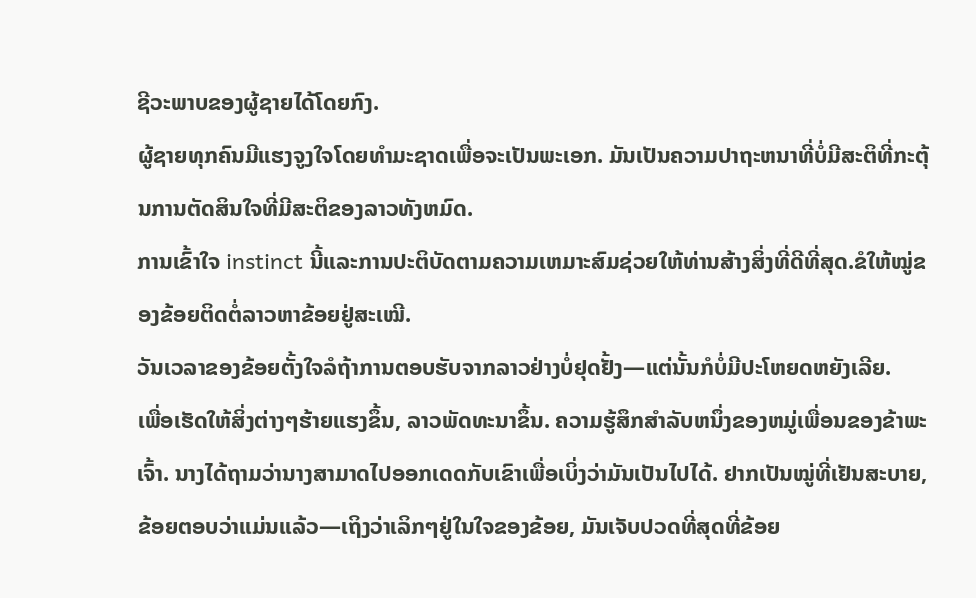ຊີວະພາບຂອງຜູ້ຊາຍໄດ້ໂດຍກົງ.
ຜູ້ຊາຍທຸກຄົນມີແຮງຈູງໃຈໂດຍທໍາມະຊາດເພື່ອຈະເປັນພະເອກ. ມັນເປັນຄວາມປາຖະຫນາທີ່ບໍ່ມີສະຕິທີ່ກະຕຸ້ນການຕັດສິນໃຈທີ່ມີສະຕິຂອງລາວທັງຫມົດ.
ການເຂົ້າໃຈ instinct ນີ້ແລະການປະຕິບັດຕາມຄວາມເຫມາະສົມຊ່ວຍໃຫ້ທ່ານສ້າງສິ່ງທີ່ດີທີ່ສຸດ.ຂໍໃຫ້ໝູ່ຂອງຂ້ອຍຕິດຕໍ່ລາວຫາຂ້ອຍຢູ່ສະເໝີ.
ວັນເວລາຂອງຂ້ອຍຕັ້ງໃຈລໍຖ້າການຕອບຮັບຈາກລາວຢ່າງບໍ່ຢຸດຢັ້ງ—ແຕ່ນັ້ນກໍບໍ່ມີປະໂຫຍດຫຍັງເລີຍ.
ເພື່ອເຮັດໃຫ້ສິ່ງຕ່າງໆຮ້າຍແຮງຂຶ້ນ, ລາວພັດທະນາຂຶ້ນ. ຄວາມຮູ້ສຶກສໍາລັບຫນຶ່ງຂອງຫມູ່ເພື່ອນຂອງຂ້າພະເຈົ້າ. ນາງໄດ້ຖາມວ່ານາງສາມາດໄປອອກເດດກັບເຂົາເພື່ອເບິ່ງວ່າມັນເປັນໄປໄດ້. ຢາກເປັນໝູ່ທີ່ເຢັນສະບາຍ, ຂ້ອຍຕອບວ່າແມ່ນແລ້ວ—ເຖິງວ່າເລິກໆຢູ່ໃນໃຈຂອງຂ້ອຍ, ມັນເຈັບປວດທີ່ສຸດທີ່ຂ້ອຍ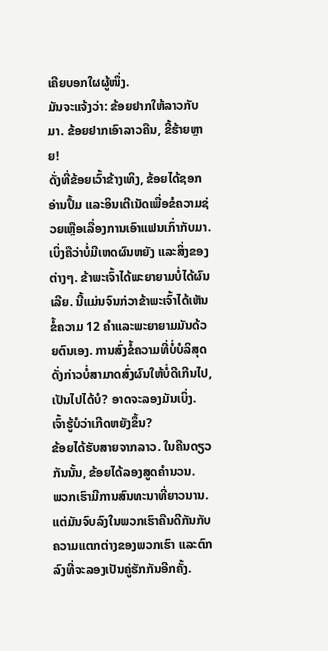ເຄີຍບອກໃຜຜູ້ໜຶ່ງ.
ມັນຈະແຈ້ງວ່າ: ຂ້ອຍຢາກໃຫ້ລາວກັບມາ. ຂ້ອຍຢາກເອົາລາວຄືນ, ຂີ້ຮ້າຍຫຼາຍ!
ດັ່ງທີ່ຂ້ອຍເວົ້າຂ້າງເທິງ, ຂ້ອຍໄດ້ຊອກອ່ານປຶ້ມ ແລະອິນເຕີເນັດເພື່ອຂໍຄວາມຊ່ວຍເຫຼືອເລື່ອງການເອົາແຟນເກົ່າກັບມາ.
ເບິ່ງຄືວ່າບໍ່ມີເຫດຜົນຫຍັງ ແລະສິ່ງຂອງຕ່າງໆ. ຂ້າພະເຈົ້າໄດ້ພະຍາຍາມບໍ່ໄດ້ຜົນເລີຍ. ນີ້ແມ່ນຈົນກ່ວາຂ້າພະເຈົ້າໄດ້ເຫັນຂໍ້ຄວາມ 12 ຄໍາແລະພະຍາຍາມມັນດ້ວຍຕົນເອງ. ການສົ່ງຂໍ້ຄວາມທີ່ບໍ່ບໍລິສຸດດັ່ງກ່າວບໍ່ສາມາດສົ່ງຜົນໃຫ້ບໍ່ດີເກີນໄປ, ເປັນໄປໄດ້ບໍ? ອາດຈະລອງມັນເບິ່ງ.
ເຈົ້າຮູ້ບໍວ່າເກີດຫຍັງຂຶ້ນ?
ຂ້ອຍໄດ້ຮັບສາຍຈາກລາວ. ໃນຄືນດຽວກັນນັ້ນ, ຂ້ອຍໄດ້ລອງສູດຄຳນວນ.
ພວກເຮົາມີການສົນທະນາທີ່ຍາວນານ. ແຕ່ມັນຈົບລົງໃນພວກເຮົາຄືນດີກັນກັບຄວາມແຕກຕ່າງຂອງພວກເຮົາ ແລະຕົກລົງທີ່ຈະລອງເປັນຄູ່ຮັກກັນອີກຄັ້ງ.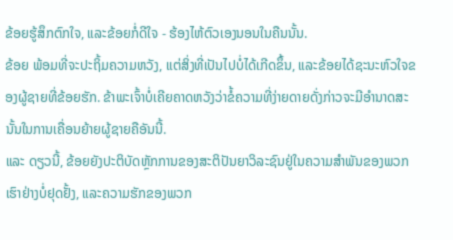ຂ້ອຍຮູ້ສຶກຕົກໃຈ, ແລະຂ້ອຍກໍ່ດີໃຈ - ຮ້ອງໄຫ້ຕົວເອງນອນໃນຄືນນັ້ນ.
ຂ້ອຍ ພ້ອມທີ່ຈະປະຖິ້ມຄວາມຫວັງ, ແຕ່ສິ່ງທີ່ເປັນໄປບໍ່ໄດ້ເກີດຂຶ້ນ, ແລະຂ້ອຍໄດ້ຊະນະຫົວໃຈຂອງຜູ້ຊາຍທີ່ຂ້ອຍຮັກ. ຂ້າພະເຈົ້າບໍ່ເຄີຍຄາດຫວັງວ່າຂໍ້ຄວາມທີ່ງ່າຍດາຍດັ່ງກ່າວຈະມີອໍານາດສະນັ້ນໃນການເຄື່ອນຍ້າຍຜູ້ຊາຍຄືອັນນີ້.
ແລະ ດຽວນີ້, ຂ້ອຍຍັງປະຕິບັດຫຼັກການຂອງສະຕິປັນຍາວິລະຊົນຢູ່ໃນຄວາມສຳພັນຂອງພວກເຮົາຢ່າງບໍ່ຢຸດຢັ້ງ, ແລະຄວາມຮັກຂອງພວກ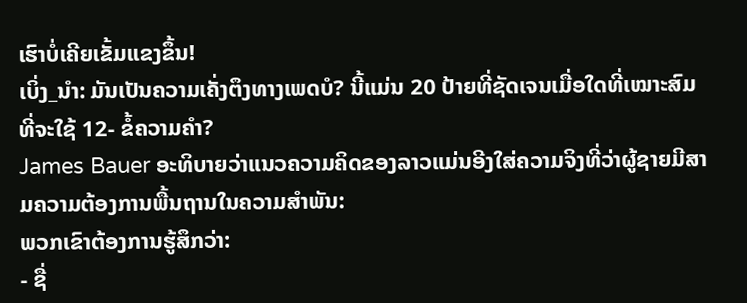ເຮົາບໍ່ເຄີຍເຂັ້ມແຂງຂຶ້ນ!
ເບິ່ງ_ນຳ: ມັນເປັນຄວາມເຄັ່ງຕຶງທາງເພດບໍ? ນີ້ແມ່ນ 20 ປ້າຍທີ່ຊັດເຈນເມື່ອໃດທີ່ເໝາະສົມທີ່ຈະໃຊ້ 12- ຂໍ້ຄວາມຄໍາ?
James Bauer ອະທິບາຍວ່າແນວຄວາມຄິດຂອງລາວແມ່ນອີງໃສ່ຄວາມຈິງທີ່ວ່າຜູ້ຊາຍມີສາມຄວາມຕ້ອງການພື້ນຖານໃນຄວາມສໍາພັນ:
ພວກເຂົາຕ້ອງການຮູ້ສຶກວ່າ:
- ຊື່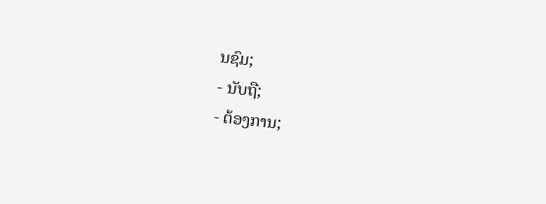ນຊົມ;
- ນັບຖື;
- ຕ້ອງການ;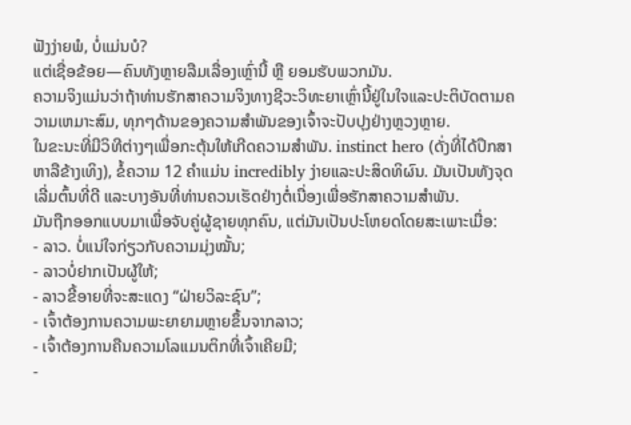ຟັງງ່າຍພໍ, ບໍ່ແມ່ນບໍ?
ແຕ່ເຊື່ອຂ້ອຍ—ຄົນທັງຫຼາຍລືມເລື່ອງເຫຼົ່ານີ້ ຫຼື ຍອມຮັບພວກມັນ.
ຄວາມຈິງແມ່ນວ່າຖ້າທ່ານຮັກສາຄວາມຈິງທາງຊີວະວິທະຍາເຫຼົ່ານີ້ຢູ່ໃນໃຈແລະປະຕິບັດຕາມຄວາມເຫມາະສົມ, ທຸກໆດ້ານຂອງຄວາມສໍາພັນຂອງເຈົ້າຈະປັບປຸງຢ່າງຫຼວງຫຼາຍ.
ໃນຂະນະທີ່ມີວິທີຕ່າງໆເພື່ອກະຕຸ້ນໃຫ້ເກີດຄວາມສຳພັນ. instinct hero (ດັ່ງທີ່ໄດ້ປຶກສາຫາລືຂ້າງເທິງ), ຂໍ້ຄວາມ 12 ຄໍາແມ່ນ incredibly ງ່າຍແລະປະສິດທິຜົນ. ມັນເປັນທັງຈຸດເລີ່ມຕົ້ນທີ່ດີ ແລະບາງອັນທີ່ທ່ານຄວນເຮັດຢ່າງຕໍ່ເນື່ອງເພື່ອຮັກສາຄວາມສໍາພັນ.
ມັນຖືກອອກແບບມາເພື່ອຈັບຄູ່ຜູ້ຊາຍທຸກຄົນ, ແຕ່ມັນເປັນປະໂຫຍດໂດຍສະເພາະເມື່ອ:
- ລາວ. ບໍ່ແນ່ໃຈກ່ຽວກັບຄວາມມຸ່ງໝັ້ນ;
- ລາວບໍ່ຢາກເປັນຜູ້ໃຫ້;
- ລາວຂີ້ອາຍທີ່ຈະສະແດງ “ຝ່າຍວິລະຊົນ”;
- ເຈົ້າຕ້ອງການຄວາມພະຍາຍາມຫຼາຍຂຶ້ນຈາກລາວ;
- ເຈົ້າຕ້ອງການຄືນຄວາມໂລແມນຕິກທີ່ເຈົ້າເຄີຍມີ;
-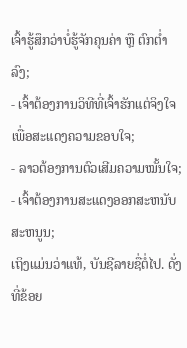ເຈົ້າຮູ້ສຶກວ່າບໍ່ຮູ້ຈັກຄຸນຄ່າ ຫຼື ຕົກຕ່ຳລົງ;
- ເຈົ້າຕ້ອງການວິທີທີ່ເຈົ້າຮັກແຕ່ຈິງໃຈເພື່ອສະແດງຄວາມຂອບໃຈ;
- ລາວຕ້ອງການຕົວເສີມຄວາມໝັ້ນໃຈ;
- ເຈົ້າຕ້ອງການສະແດງອອກສະຫນັບສະຫນູນ;
ເຖິງແມ່ນວ່າແທ້, ບັນຊີລາຍຊື່ຕໍ່ໄປ. ດັ່ງທີ່ຂ້ອຍ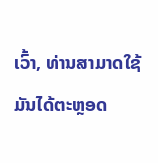ເວົ້າ, ທ່ານສາມາດໃຊ້ມັນໄດ້ຕະຫຼອດ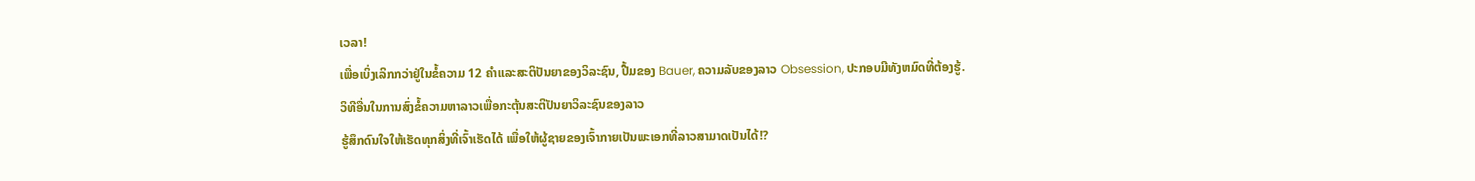ເວລາ!
ເພື່ອເບິ່ງເລິກກວ່າຢູ່ໃນຂໍ້ຄວາມ 12 ຄໍາແລະສະຕິປັນຍາຂອງວິລະຊົນ, ປື້ມຂອງ Bauer, ຄວາມລັບຂອງລາວ Obsession, ປະກອບມີທັງຫມົດທີ່ຕ້ອງຮູ້.
ວິທີອື່ນໃນການສົ່ງຂໍ້ຄວາມຫາລາວເພື່ອກະຕຸ້ນສະຕິປັນຍາວິລະຊົນຂອງລາວ
ຮູ້ສຶກດົນໃຈໃຫ້ເຮັດທຸກສິ່ງທີ່ເຈົ້າເຮັດໄດ້ ເພື່ອໃຫ້ຜູ້ຊາຍຂອງເຈົ້າກາຍເປັນພະເອກທີ່ລາວສາມາດເປັນໄດ້!?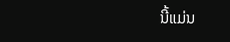ນີ້ແມ່ນ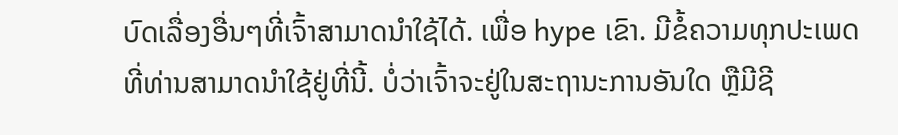ບົດເລື່ອງອື່ນໆທີ່ເຈົ້າສາມາດນຳໃຊ້ໄດ້. ເພື່ອ hype ເຂົາ. ມີຂໍ້ຄວາມທຸກປະເພດທີ່ທ່ານສາມາດນໍາໃຊ້ຢູ່ທີ່ນີ້. ບໍ່ວ່າເຈົ້າຈະຢູ່ໃນສະຖານະການອັນໃດ ຫຼືມີຊີ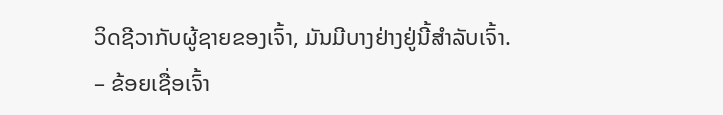ວິດຊີວາກັບຜູ້ຊາຍຂອງເຈົ້າ, ມັນມີບາງຢ່າງຢູ່ນີ້ສຳລັບເຈົ້າ.
– ຂ້ອຍເຊື່ອເຈົ້າ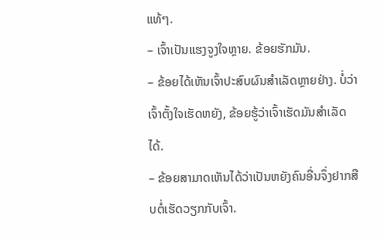ແທ້ໆ.
– ເຈົ້າເປັນແຮງຈູງໃຈຫຼາຍ. ຂ້ອຍຮັກມັນ.
– ຂ້ອຍໄດ້ເຫັນເຈົ້າປະສົບຜົນສໍາເລັດຫຼາຍຢ່າງ. ບໍ່ວ່າເຈົ້າຕັ້ງໃຈເຮັດຫຍັງ, ຂ້ອຍຮູ້ວ່າເຈົ້າເຮັດມັນສຳເລັດໄດ້.
– ຂ້ອຍສາມາດເຫັນໄດ້ວ່າເປັນຫຍັງຄົນອື່ນຈຶ່ງຢາກສືບຕໍ່ເຮັດວຽກກັບເຈົ້າ.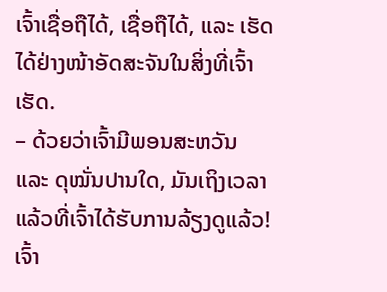ເຈົ້າເຊື່ອຖືໄດ້, ເຊື່ອຖືໄດ້, ແລະ ເຮັດໄດ້ຢ່າງໜ້າອັດສະຈັນໃນສິ່ງທີ່ເຈົ້າເຮັດ.
– ດ້ວຍວ່າເຈົ້າມີພອນສະຫວັນ ແລະ ດຸໝັ່ນປານໃດ, ມັນເຖິງເວລາແລ້ວທີ່ເຈົ້າໄດ້ຮັບການລ້ຽງດູແລ້ວ! ເຈົ້າ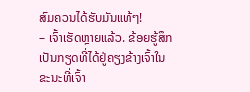ສົມຄວນໄດ້ຮັບມັນແທ້ໆ!
– ເຈົ້າເຮັດຫຼາຍແລ້ວ. ຂ້ອຍຮູ້ສຶກເປັນກຽດທີ່ໄດ້ຢູ່ຄຽງຂ້າງເຈົ້າໃນຂະນະທີ່ເຈົ້າ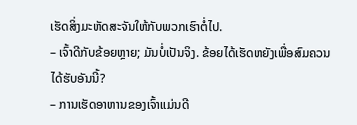ເຮັດສິ່ງມະຫັດສະຈັນໃຫ້ກັບພວກເຮົາຕໍ່ໄປ.
– ເຈົ້າດີກັບຂ້ອຍຫຼາຍ; ມັນບໍ່ເປັນຈິງ. ຂ້ອຍໄດ້ເຮັດຫຍັງເພື່ອສົມຄວນໄດ້ຮັບອັນນີ້?
– ການເຮັດອາຫານຂອງເຈົ້າແມ່ນດີ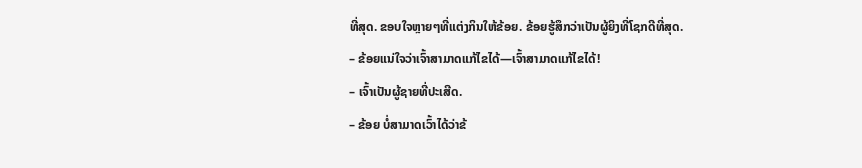ທີ່ສຸດ. ຂອບໃຈຫຼາຍໆທີ່ແຕ່ງກິນໃຫ້ຂ້ອຍ. ຂ້ອຍຮູ້ສຶກວ່າເປັນຜູ້ຍິງທີ່ໂຊກດີທີ່ສຸດ.
– ຂ້ອຍແນ່ໃຈວ່າເຈົ້າສາມາດແກ້ໄຂໄດ້—ເຈົ້າສາມາດແກ້ໄຂໄດ້!
– ເຈົ້າເປັນຜູ້ຊາຍທີ່ປະເສີດ.
– ຂ້ອຍ ບໍ່ສາມາດເວົ້າໄດ້ວ່າຂ້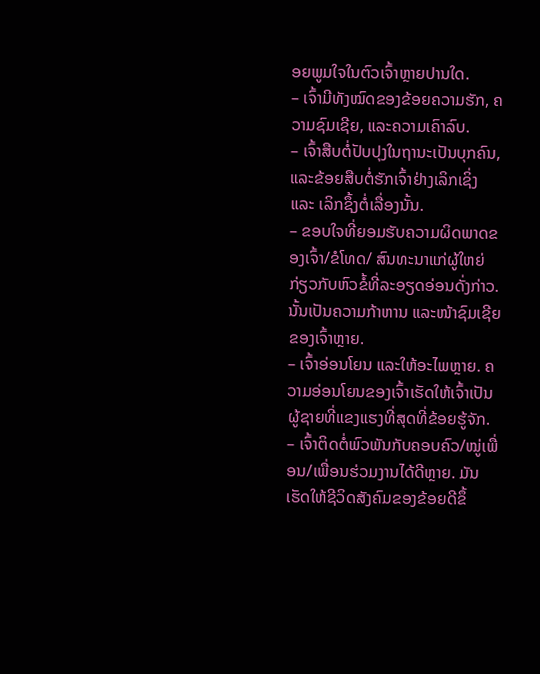ອຍພູມໃຈໃນຕົວເຈົ້າຫຼາຍປານໃດ.
– ເຈົ້າມີທັງໝົດຂອງຂ້ອຍຄວາມຮັກ, ຄວາມຊົມເຊີຍ, ແລະຄວາມເຄົາລົບ.
– ເຈົ້າສືບຕໍ່ປັບປຸງໃນຖານະເປັນບຸກຄົນ, ແລະຂ້ອຍສືບຕໍ່ຮັກເຈົ້າຢ່າງເລິກເຊິ່ງ ແລະ ເລິກຊຶ້ງຕໍ່ເລື່ອງນັ້ນ.
– ຂອບໃຈທີ່ຍອມຮັບຄວາມຜິດພາດຂອງເຈົ້າ/ຂໍໂທດ/ ສົນທະນາແກ່ຜູ້ໃຫຍ່ກ່ຽວກັບຫົວຂໍ້ທີ່ລະອຽດອ່ອນດັ່ງກ່າວ. ນັ້ນເປັນຄວາມກ້າຫານ ແລະໜ້າຊົມເຊີຍຂອງເຈົ້າຫຼາຍ.
– ເຈົ້າອ່ອນໂຍນ ແລະໃຫ້ອະໄພຫຼາຍ. ຄວາມອ່ອນໂຍນຂອງເຈົ້າເຮັດໃຫ້ເຈົ້າເປັນຜູ້ຊາຍທີ່ແຂງແຮງທີ່ສຸດທີ່ຂ້ອຍຮູ້ຈັກ.
– ເຈົ້າຕິດຕໍ່ພົວພັນກັບຄອບຄົວ/ໝູ່ເພື່ອນ/ເພື່ອນຮ່ວມງານໄດ້ດີຫຼາຍ. ມັນເຮັດໃຫ້ຊີວິດສັງຄົມຂອງຂ້ອຍດີຂຶ້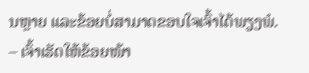ນຫຼາຍ ແລະຂ້ອຍບໍ່ສາມາດຂອບໃຈເຈົ້າໄດ້ພຽງພໍ.
– ເຈົ້າເຮັດໃຫ້ຂ້ອຍໜ້າ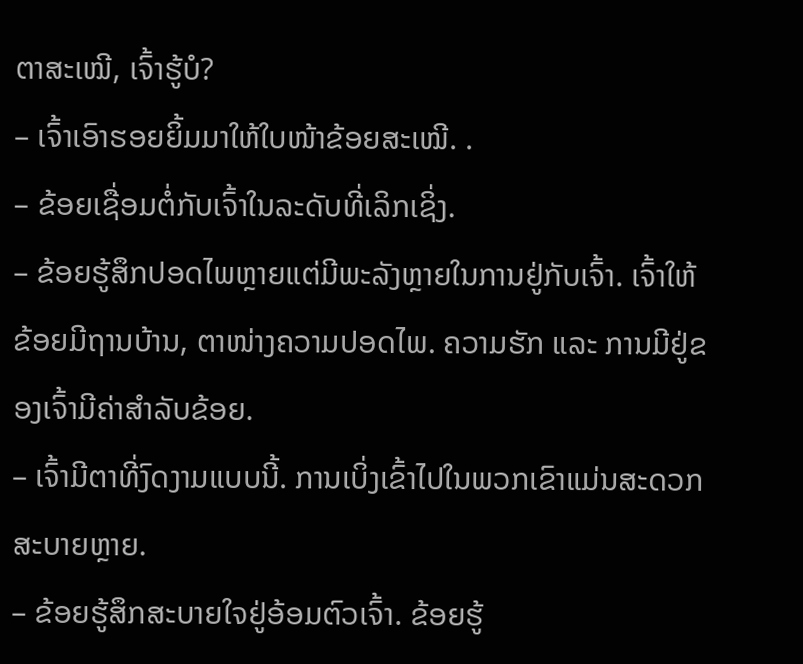ຕາສະເໝີ, ເຈົ້າຮູ້ບໍ?
– ເຈົ້າເອົາຮອຍຍິ້ມມາໃຫ້ໃບໜ້າຂ້ອຍສະເໝີ. .
– ຂ້ອຍເຊື່ອມຕໍ່ກັບເຈົ້າໃນລະດັບທີ່ເລິກເຊິ່ງ.
– ຂ້ອຍຮູ້ສຶກປອດໄພຫຼາຍແຕ່ມີພະລັງຫຼາຍໃນການຢູ່ກັບເຈົ້າ. ເຈົ້າໃຫ້ຂ້ອຍມີຖານບ້ານ, ຕາໜ່າງຄວາມປອດໄພ. ຄວາມຮັກ ແລະ ການມີຢູ່ຂອງເຈົ້າມີຄ່າສຳລັບຂ້ອຍ.
– ເຈົ້າມີຕາທີ່ງົດງາມແບບນີ້. ການເບິ່ງເຂົ້າໄປໃນພວກເຂົາແມ່ນສະດວກສະບາຍຫຼາຍ.
– ຂ້ອຍຮູ້ສຶກສະບາຍໃຈຢູ່ອ້ອມຕົວເຈົ້າ. ຂ້ອຍຮູ້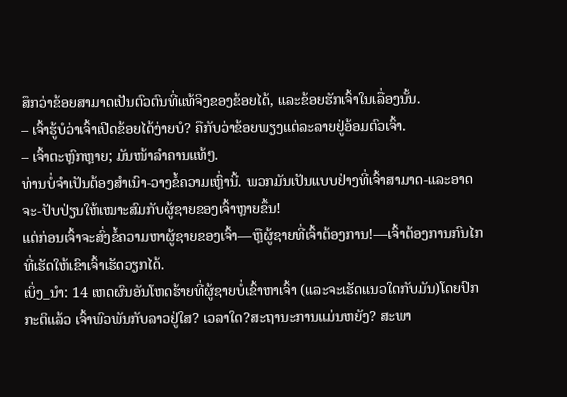ສຶກວ່າຂ້ອຍສາມາດເປັນຕົວຕົນທີ່ແທ້ຈິງຂອງຂ້ອຍໄດ້, ແລະຂ້ອຍຮັກເຈົ້າໃນເລື່ອງນັ້ນ.
– ເຈົ້າຮູ້ບໍວ່າເຈົ້າເປີດຂ້ອຍໄດ້ງ່າຍບໍ? ຄືກັບວ່າຂ້ອຍພຽງແຕ່ລະລາຍຢູ່ອ້ອມຕົວເຈົ້າ.
– ເຈົ້າຕະຫຼົກຫຼາຍ; ມັນໜ້າລຳຄານແທ້ໆ.
ທ່ານບໍ່ຈຳເປັນຕ້ອງສຳເນົາ-ວາງຂໍ້ຄວາມເຫຼົ່ານີ້. ພວກມັນເປັນແບບຢ່າງທີ່ເຈົ້າສາມາດ-ແລະອາດຈະ-ປັບປ່ຽນໃຫ້ເໝາະສົມກັບຜູ້ຊາຍຂອງເຈົ້າຫຼາຍຂຶ້ນ!
ແຕ່ກ່ອນເຈົ້າຈະສົ່ງຂໍ້ຄວາມຫາຜູ້ຊາຍຂອງເຈົ້າ—ຫຼືຜູ້ຊາຍທີ່ເຈົ້າຕ້ອງການ!—ເຈົ້າຕ້ອງການກົນໄກທີ່ເຮັດໃຫ້ເຂົາເຈົ້າເຮັດວຽກໄດ້.
ເບິ່ງ_ນຳ: 14 ເຫດຜົນອັນໂຫດຮ້າຍທີ່ຜູ້ຊາຍບໍ່ເຂົ້າຫາເຈົ້າ (ແລະຈະເຮັດແນວໃດກັບມັນ)ໂດຍປົກກະຕິແລ້ວ ເຈົ້າພົວພັນກັບລາວຢູ່ໃສ? ເວລາໃດ?ສະຖານະການແມ່ນຫຍັງ? ສະພາ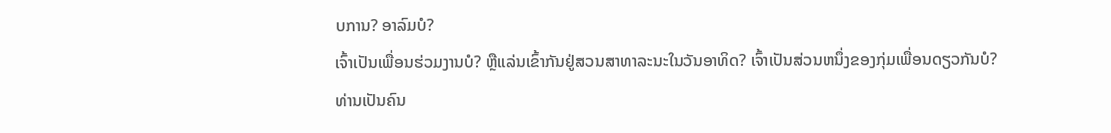ບການ? ອາລົມບໍ?
ເຈົ້າເປັນເພື່ອນຮ່ວມງານບໍ? ຫຼືແລ່ນເຂົ້າກັນຢູ່ສວນສາທາລະນະໃນວັນອາທິດ? ເຈົ້າເປັນສ່ວນຫນຶ່ງຂອງກຸ່ມເພື່ອນດຽວກັນບໍ?
ທ່ານເປັນຄົນ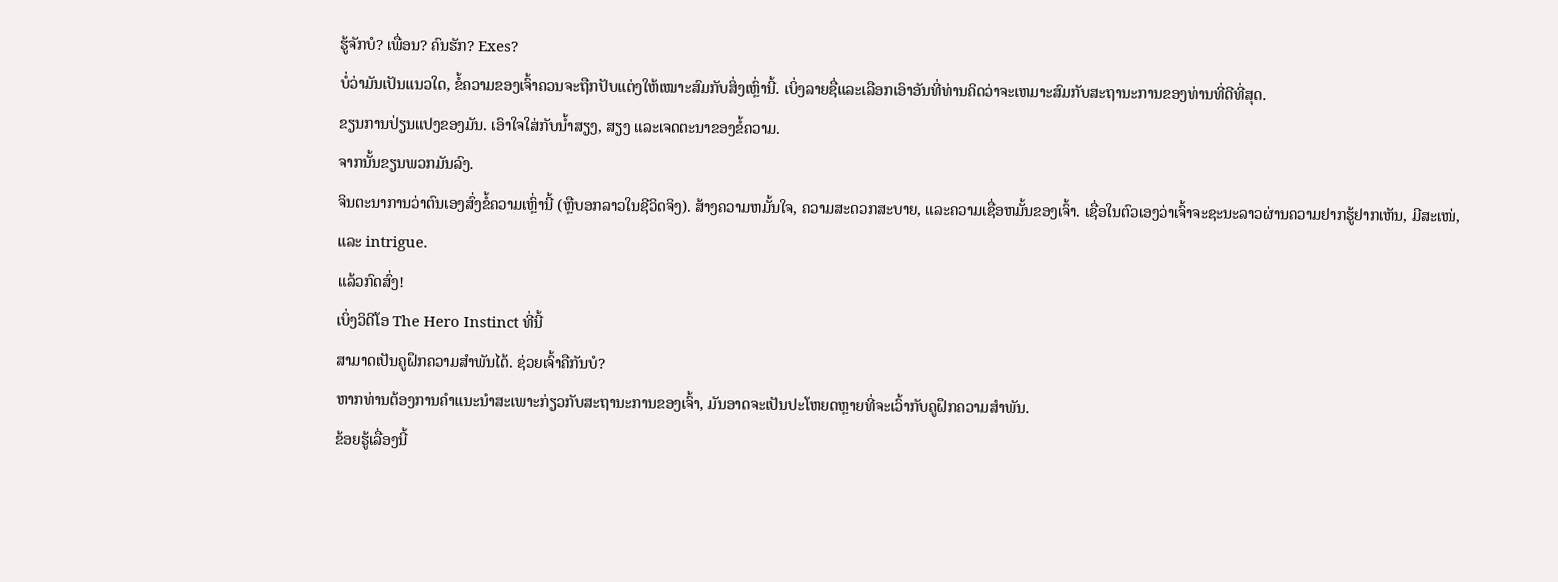ຮູ້ຈັກບໍ? ເພື່ອນ? ຄົນຮັກ? Exes?
ບໍ່ວ່າມັນເປັນແນວໃດ, ຂໍ້ຄວາມຂອງເຈົ້າຄວນຈະຖືກປັບແຕ່ງໃຫ້ເໝາະສົມກັບສິ່ງເຫຼົ່ານີ້. ເບິ່ງລາຍຊື່ແລະເລືອກເອົາອັນທີ່ທ່ານຄິດວ່າຈະເຫມາະສົມກັບສະຖານະການຂອງທ່ານທີ່ດີທີ່ສຸດ.
ຂຽນການປ່ຽນແປງຂອງມັນ. ເອົາໃຈໃສ່ກັບນໍ້າສຽງ, ສຽງ ແລະເຈດຕະນາຂອງຂໍ້ຄວາມ.
ຈາກນັ້ນຂຽນພວກມັນລົງ.
ຈິນຕະນາການວ່າຕົນເອງສົ່ງຂໍ້ຄວາມເຫຼົ່ານີ້ (ຫຼືບອກລາວໃນຊີວິດຈິງ). ສ້າງຄວາມຫມັ້ນໃຈ, ຄວາມສະດວກສະບາຍ, ແລະຄວາມເຊື່ອຫມັ້ນຂອງເຈົ້າ. ເຊື່ອໃນຕົວເອງວ່າເຈົ້າຈະຊະນະລາວຜ່ານຄວາມຢາກຮູ້ຢາກເຫັນ, ມີສະເໜ່, ແລະ intrigue.
ແລ້ວກົດສົ່ງ!
ເບິ່ງວິດີໂອ The Hero Instinct ທີ່ນີ້
ສາມາດເປັນຄູຝຶກຄວາມສຳພັນໄດ້. ຊ່ວຍເຈົ້າຄືກັນບໍ?
ຫາກທ່ານຕ້ອງການຄຳແນະນຳສະເພາະກ່ຽວກັບສະຖານະການຂອງເຈົ້າ, ມັນອາດຈະເປັນປະໂຫຍດຫຼາຍທີ່ຈະເວົ້າກັບຄູຝຶກຄວາມສຳພັນ.
ຂ້ອຍຮູ້ເລື່ອງນີ້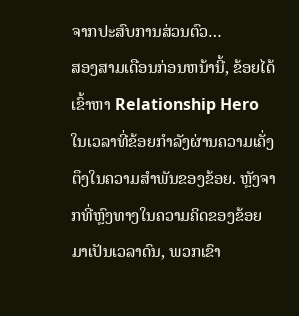ຈາກປະສົບການສ່ວນຕົວ…
ສອງສາມເດືອນກ່ອນຫນ້ານີ້, ຂ້ອຍໄດ້ເຂົ້າຫາ Relationship Hero ໃນເວລາທີ່ຂ້ອຍກໍາລັງຜ່ານຄວາມເຄັ່ງຕຶງໃນຄວາມສໍາພັນຂອງຂ້ອຍ. ຫຼັງຈາກທີ່ຫຼົງທາງໃນຄວາມຄິດຂອງຂ້ອຍມາເປັນເວລາດົນ, ພວກເຂົາ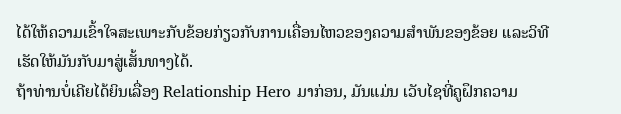ໄດ້ໃຫ້ຄວາມເຂົ້າໃຈສະເພາະກັບຂ້ອຍກ່ຽວກັບການເຄື່ອນໄຫວຂອງຄວາມສຳພັນຂອງຂ້ອຍ ແລະວິທີເຮັດໃຫ້ມັນກັບມາສູ່ເສັ້ນທາງໄດ້.
ຖ້າທ່ານບໍ່ເຄີຍໄດ້ຍິນເລື່ອງ Relationship Hero ມາກ່ອນ, ມັນແມ່ນ ເວັບໄຊທີ່ຄູຝຶກຄວາມ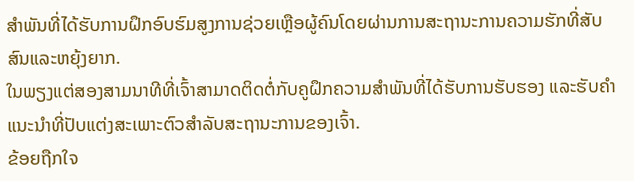ສໍາພັນທີ່ໄດ້ຮັບການຝຶກອົບຮົມສູງການຊ່ວຍເຫຼືອຜູ້ຄົນໂດຍຜ່ານການສະຖານະການຄວາມຮັກທີ່ສັບສົນແລະຫຍຸ້ງຍາກ.
ໃນພຽງແຕ່ສອງສາມນາທີທີ່ເຈົ້າສາມາດຕິດຕໍ່ກັບຄູຝຶກຄວາມສຳພັນທີ່ໄດ້ຮັບການຮັບຮອງ ແລະຮັບຄຳແນະນຳທີ່ປັບແຕ່ງສະເພາະຕົວສຳລັບສະຖານະການຂອງເຈົ້າ.
ຂ້ອຍຖືກໃຈ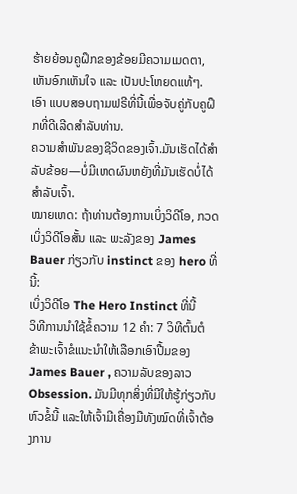ຮ້າຍຍ້ອນຄູຝຶກຂອງຂ້ອຍມີຄວາມເມດຕາ, ເຫັນອົກເຫັນໃຈ ແລະ ເປັນປະໂຫຍດແທ້ໆ.
ເອົາ ແບບສອບຖາມຟຣີທີ່ນີ້ເພື່ອຈັບຄູ່ກັບຄູຝຶກທີ່ດີເລີດສໍາລັບທ່ານ.
ຄວາມສຳພັນຂອງຊີວິດຂອງເຈົ້າ.ມັນເຮັດໄດ້ສຳລັບຂ້ອຍ—ບໍ່ມີເຫດຜົນຫຍັງທີ່ມັນເຮັດບໍ່ໄດ້ສຳລັບເຈົ້າ.
ໝາຍເຫດ: ຖ້າທ່ານຕ້ອງການເບິ່ງວິດີໂອ, ກວດເບິ່ງວິດີໂອສັ້ນ ແລະ ພະລັງຂອງ James Bauer ກ່ຽວກັບ instinct ຂອງ hero ທີ່ນີ້:
ເບິ່ງວິດີໂອ The Hero Instinct ທີ່ນີ້
ວິທີການນໍາໃຊ້ຂໍ້ຄວາມ 12 ຄໍາ: 7 ວິທີຕົ້ນຕໍ
ຂ້າພະເຈົ້າຂໍແນະນໍາໃຫ້ເລືອກເອົາປື້ມຂອງ James Bauer , ຄວາມລັບຂອງລາວ Obsession. ມັນມີທຸກສິ່ງທີ່ມີໃຫ້ຮູ້ກ່ຽວກັບຫົວຂໍ້ນີ້ ແລະໃຫ້ເຈົ້າມີເຄື່ອງມືທັງໝົດທີ່ເຈົ້າຕ້ອງການ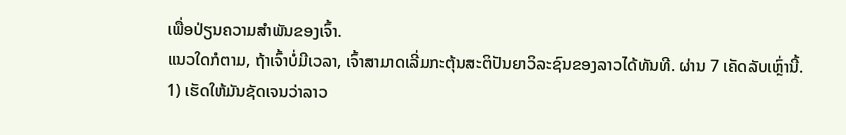ເພື່ອປ່ຽນຄວາມສຳພັນຂອງເຈົ້າ.
ແນວໃດກໍຕາມ, ຖ້າເຈົ້າບໍ່ມີເວລາ, ເຈົ້າສາມາດເລີ່ມກະຕຸ້ນສະຕິປັນຍາວິລະຊົນຂອງລາວໄດ້ທັນທີ. ຜ່ານ 7 ເຄັດລັບເຫຼົ່ານີ້.
1) ເຮັດໃຫ້ມັນຊັດເຈນວ່າລາວ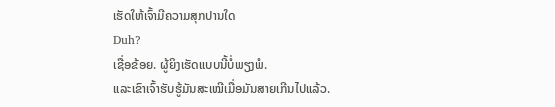ເຮັດໃຫ້ເຈົ້າມີຄວາມສຸກປານໃດ
Duh?
ເຊື່ອຂ້ອຍ. ຜູ້ຍິງເຮັດແບບນີ້ບໍ່ພຽງພໍ.
ແລະເຂົາເຈົ້າຮັບຮູ້ມັນສະເໝີເມື່ອມັນສາຍເກີນໄປແລ້ວ.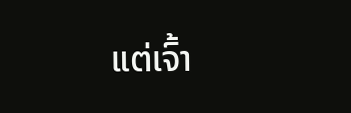ແຕ່ເຈົ້າ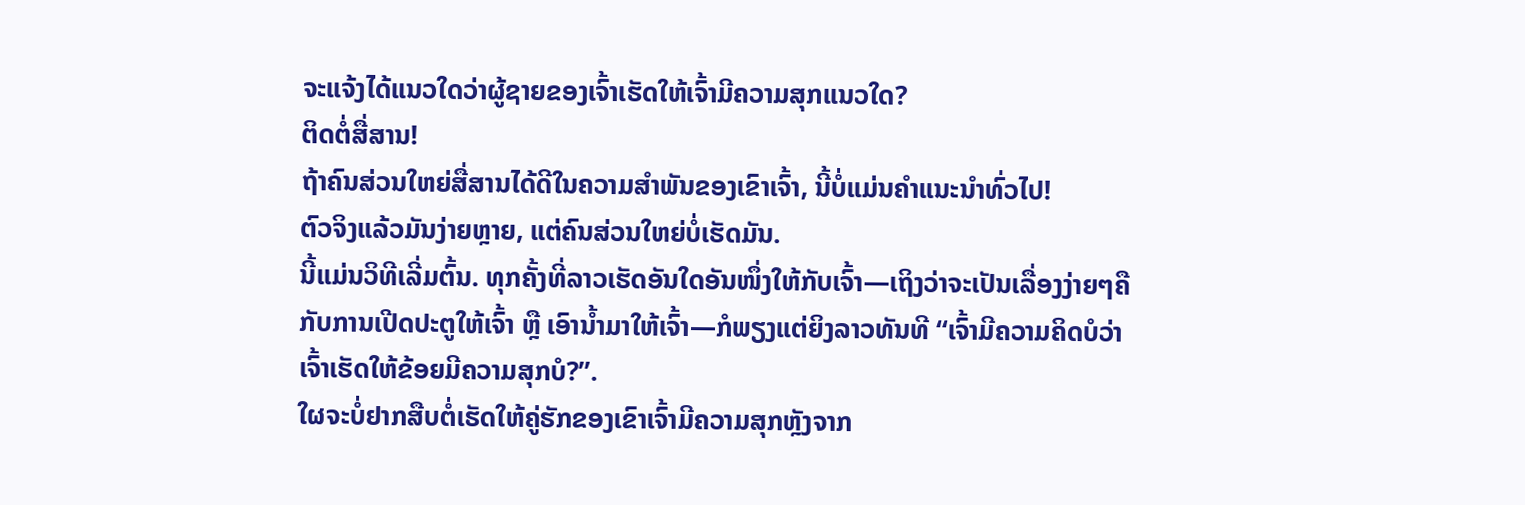ຈະແຈ້ງໄດ້ແນວໃດວ່າຜູ້ຊາຍຂອງເຈົ້າເຮັດໃຫ້ເຈົ້າມີຄວາມສຸກແນວໃດ?
ຕິດຕໍ່ສື່ສານ!
ຖ້າຄົນສ່ວນໃຫຍ່ສື່ສານໄດ້ດີໃນຄວາມສຳພັນຂອງເຂົາເຈົ້າ, ນີ້ບໍ່ແມ່ນຄຳແນະນຳທົ່ວໄປ!
ຕົວຈິງແລ້ວມັນງ່າຍຫຼາຍ, ແຕ່ຄົນສ່ວນໃຫຍ່ບໍ່ເຮັດມັນ.
ນີ້ແມ່ນວິທີເລີ່ມຕົ້ນ. ທຸກຄັ້ງທີ່ລາວເຮັດອັນໃດອັນໜຶ່ງໃຫ້ກັບເຈົ້າ—ເຖິງວ່າຈະເປັນເລື່ອງງ່າຍໆຄືກັບການເປີດປະຕູໃຫ້ເຈົ້າ ຫຼື ເອົານໍ້າມາໃຫ້ເຈົ້າ—ກໍພຽງແຕ່ຍິງລາວທັນທີ “ເຈົ້າມີຄວາມຄິດບໍວ່າເຈົ້າເຮັດໃຫ້ຂ້ອຍມີຄວາມສຸກບໍ?”.
ໃຜຈະບໍ່ຢາກສືບຕໍ່ເຮັດໃຫ້ຄູ່ຮັກຂອງເຂົາເຈົ້າມີຄວາມສຸກຫຼັງຈາກ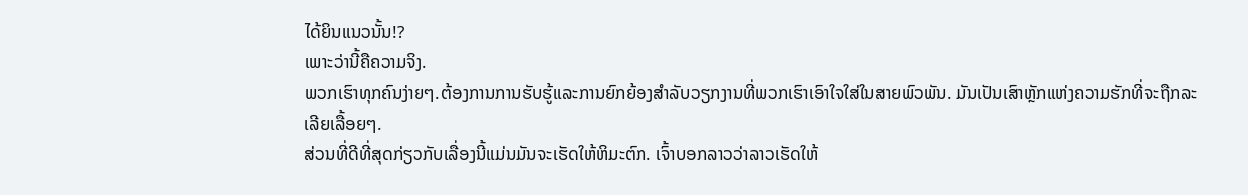ໄດ້ຍິນແນວນັ້ນ!?
ເພາະວ່ານີ້ຄືຄວາມຈິງ.
ພວກເຮົາທຸກຄົນງ່າຍໆ.ຕ້ອງການການຮັບຮູ້ແລະການຍົກຍ້ອງສໍາລັບວຽກງານທີ່ພວກເຮົາເອົາໃຈໃສ່ໃນສາຍພົວພັນ. ມັນເປັນເສົາຫຼັກແຫ່ງຄວາມຮັກທີ່ຈະຖືກລະເລີຍເລື້ອຍໆ.
ສ່ວນທີ່ດີທີ່ສຸດກ່ຽວກັບເລື່ອງນີ້ແມ່ນມັນຈະເຮັດໃຫ້ຫິມະຕົກ. ເຈົ້າບອກລາວວ່າລາວເຮັດໃຫ້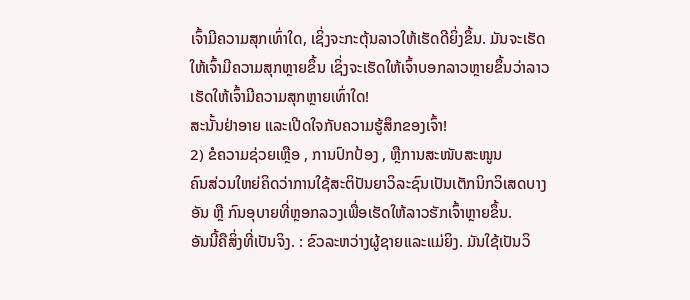ເຈົ້າມີຄວາມສຸກເທົ່າໃດ, ເຊິ່ງຈະກະຕຸ້ນລາວໃຫ້ເຮັດດີຍິ່ງຂຶ້ນ. ມັນຈະເຮັດໃຫ້ເຈົ້າມີຄວາມສຸກຫຼາຍຂຶ້ນ ເຊິ່ງຈະເຮັດໃຫ້ເຈົ້າບອກລາວຫຼາຍຂຶ້ນວ່າລາວເຮັດໃຫ້ເຈົ້າມີຄວາມສຸກຫຼາຍເທົ່າໃດ!
ສະນັ້ນຢ່າອາຍ ແລະເປີດໃຈກັບຄວາມຮູ້ສຶກຂອງເຈົ້າ!
2) ຂໍຄວາມຊ່ວຍເຫຼືອ , ການປົກປ້ອງ , ຫຼືການສະໜັບສະໜູນ
ຄົນສ່ວນໃຫຍ່ຄິດວ່າການໃຊ້ສະຕິປັນຍາວິລະຊົນເປັນເຕັກນິກວິເສດບາງອັນ ຫຼື ກົນອຸບາຍທີ່ຫຼອກລວງເພື່ອເຮັດໃຫ້ລາວຮັກເຈົ້າຫຼາຍຂຶ້ນ.
ອັນນີ້ຄືສິ່ງທີ່ເປັນຈິງ. : ຂົວລະຫວ່າງຜູ້ຊາຍແລະແມ່ຍິງ. ມັນໃຊ້ເປັນວິ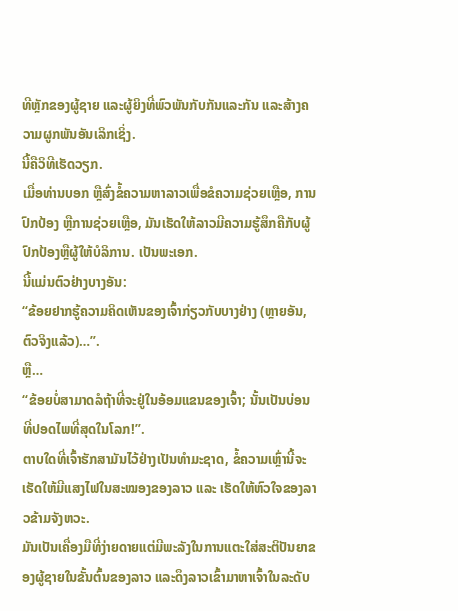ທີຫຼັກຂອງຜູ້ຊາຍ ແລະຜູ້ຍິງທີ່ພົວພັນກັບກັນແລະກັນ ແລະສ້າງຄວາມຜູກພັນອັນເລິກເຊິ່ງ.
ນີ້ຄືວິທີເຮັດວຽກ.
ເມື່ອທ່ານບອກ ຫຼືສົ່ງຂໍ້ຄວາມຫາລາວເພື່ອຂໍຄວາມຊ່ວຍເຫຼືອ, ການປົກປ້ອງ ຫຼືການຊ່ວຍເຫຼືອ, ມັນເຮັດໃຫ້ລາວມີຄວາມຮູ້ສຶກຄືກັບຜູ້ປົກປ້ອງຫຼືຜູ້ໃຫ້ບໍລິການ. ເປັນພະເອກ.
ນີ້ແມ່ນຕົວຢ່າງບາງອັນ:
“ຂ້ອຍຢາກຮູ້ຄວາມຄິດເຫັນຂອງເຈົ້າກ່ຽວກັບບາງຢ່າງ (ຫຼາຍອັນ, ຕົວຈິງແລ້ວ)…”.
ຫຼື…
“ຂ້ອຍບໍ່ສາມາດລໍຖ້າທີ່ຈະຢູ່ໃນອ້ອມແຂນຂອງເຈົ້າ; ນັ້ນເປັນບ່ອນທີ່ປອດໄພທີ່ສຸດໃນໂລກ!”.
ຕາບໃດທີ່ເຈົ້າຮັກສາມັນໄວ້ຢ່າງເປັນທຳມະຊາດ, ຂໍ້ຄວາມເຫຼົ່ານີ້ຈະເຮັດໃຫ້ມີແສງໄຟໃນສະໝອງຂອງລາວ ແລະ ເຮັດໃຫ້ຫົວໃຈຂອງລາວຂ້າມຈັງຫວະ.
ມັນເປັນເຄື່ອງມືທີ່ງ່າຍດາຍແຕ່ມີພະລັງໃນການແຕະໃສ່ສະຕິປັນຍາຂອງຜູ້ຊາຍໃນຂັ້ນຕົ້ນຂອງລາວ ແລະດຶງລາວເຂົ້າມາຫາເຈົ້າໃນລະດັບ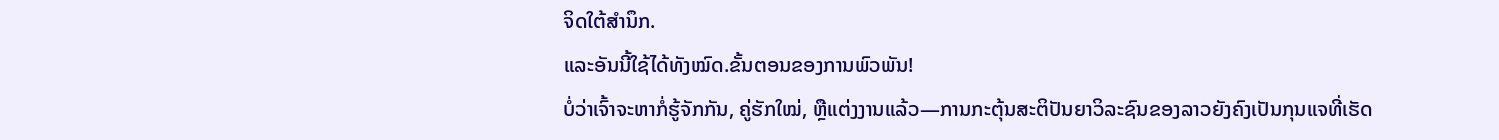ຈິດໃຕ້ສຳນຶກ.
ແລະອັນນີ້ໃຊ້ໄດ້ທັງໝົດ.ຂັ້ນຕອນຂອງການພົວພັນ!
ບໍ່ວ່າເຈົ້າຈະຫາກໍ່ຮູ້ຈັກກັນ, ຄູ່ຮັກໃໝ່, ຫຼືແຕ່ງງານແລ້ວ—ການກະຕຸ້ນສະຕິປັນຍາວິລະຊົນຂອງລາວຍັງຄົງເປັນກຸນແຈທີ່ເຮັດ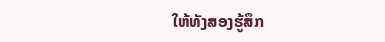ໃຫ້ທັງສອງຮູ້ສຶກ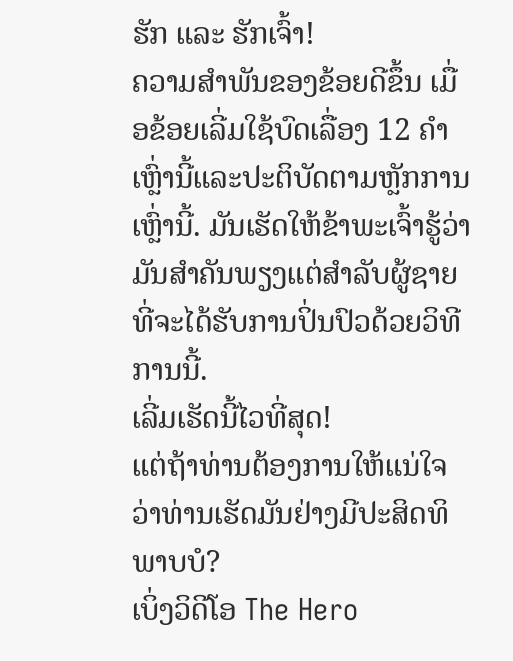ຮັກ ແລະ ຮັກເຈົ້າ!
ຄວາມສຳພັນຂອງຂ້ອຍດີຂຶ້ນ ເມື່ອຂ້ອຍເລີ່ມໃຊ້ບົດເລື່ອງ 12 ຄໍາເຫຼົ່ານີ້ແລະປະຕິບັດຕາມຫຼັກການເຫຼົ່ານີ້. ມັນເຮັດໃຫ້ຂ້າພະເຈົ້າຮູ້ວ່າມັນສໍາຄັນພຽງແຕ່ສໍາລັບຜູ້ຊາຍທີ່ຈະໄດ້ຮັບການປິ່ນປົວດ້ວຍວິທີການນີ້.
ເລີ່ມເຮັດນີ້ໄວທີ່ສຸດ!
ແຕ່ຖ້າທ່ານຕ້ອງການໃຫ້ແນ່ໃຈວ່າທ່ານເຮັດມັນຢ່າງມີປະສິດທິພາບບໍ?
ເບິ່ງວິດີໂອ The Hero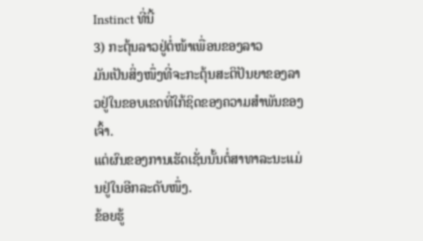Instinct ທີ່ນີ້
3) ກະຕຸ້ນລາວຢູ່ຕໍ່ໜ້າເພື່ອນຂອງລາວ
ມັນເປັນສິ່ງໜຶ່ງທີ່ຈະກະຕຸ້ນສະຕິປັນຍາຂອງລາວຢູ່ໃນຂອບເຂດທີ່ໃກ້ຊິດຂອງຄວາມສຳພັນຂອງເຈົ້າ.
ແຕ່ຜົນຂອງການເຮັດເຊັ່ນນັ້ນຕໍ່ສາທາລະນະແມ່ນຢູ່ໃນອີກລະດັບໜຶ່ງ.
ຂ້ອຍຮູ້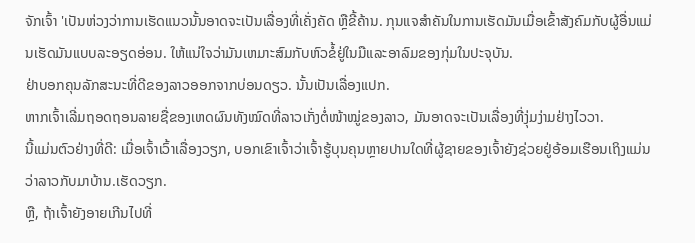ຈັກເຈົ້າ 'ເປັນຫ່ວງວ່າການເຮັດແນວນັ້ນອາດຈະເປັນເລື່ອງທີ່ເຄັ່ງຄັດ ຫຼືຂີ້ຄ້ານ. ກຸນແຈສຳຄັນໃນການເຮັດມັນເມື່ອເຂົ້າສັງຄົມກັບຜູ້ອື່ນແມ່ນເຮັດມັນແບບລະອຽດອ່ອນ. ໃຫ້ແນ່ໃຈວ່າມັນເຫມາະສົມກັບຫົວຂໍ້ຢູ່ໃນມືແລະອາລົມຂອງກຸ່ມໃນປະຈຸບັນ.
ຢ່າບອກຄຸນລັກສະນະທີ່ດີຂອງລາວອອກຈາກບ່ອນດຽວ. ນັ້ນເປັນເລື່ອງແປກ.
ຫາກເຈົ້າເລີ່ມຖອດຖອນລາຍຊື່ຂອງເຫດຜົນທັງໝົດທີ່ລາວເກັ່ງຕໍ່ໜ້າໝູ່ຂອງລາວ, ມັນອາດຈະເປັນເລື່ອງທີ່ງຸ່ມງ່າມຢ່າງໄວວາ.
ນີ້ແມ່ນຕົວຢ່າງທີ່ດີ: ເມື່ອເຈົ້າເວົ້າເລື່ອງວຽກ, ບອກເຂົາເຈົ້າວ່າເຈົ້າຮູ້ບຸນຄຸນຫຼາຍປານໃດທີ່ຜູ້ຊາຍຂອງເຈົ້າຍັງຊ່ວຍຢູ່ອ້ອມເຮືອນເຖິງແມ່ນວ່າລາວກັບມາບ້ານ.ເຮັດວຽກ.
ຫຼື, ຖ້າເຈົ້າຍັງອາຍເກີນໄປທີ່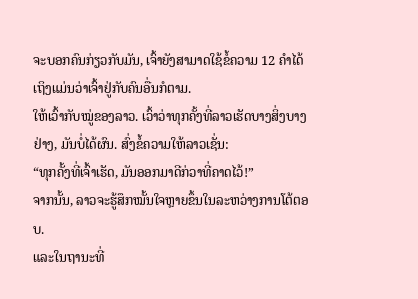ຈະບອກຄົນກ່ຽວກັບມັນ, ເຈົ້າຍັງສາມາດໃຊ້ຂໍ້ຄວາມ 12 ຄໍາໄດ້ ເຖິງແມ່ນວ່າເຈົ້າຢູ່ກັບຄົນອື່ນກໍຕາມ.
ໃຫ້ເວົ້າກັບໝູ່ຂອງລາວ. ເວົ້າວ່າທຸກຄັ້ງທີ່ລາວເຮັດບາງສິ່ງບາງຢ່າງ, ມັນບໍ່ໄດ້ຜົນ. ສົ່ງຂໍ້ຄວາມໃຫ້ລາວເຊັ່ນ:
“ທຸກຄັ້ງທີ່ເຈົ້າເຮັດ, ມັນອອກມາດີກ່ວາທີ່ຄາດໄວ້!”
ຈາກນັ້ນ, ລາວຈະຮູ້ສຶກໝັ້ນໃຈຫຼາຍຂຶ້ນໃນລະຫວ່າງການໂຕ້ຕອບ.
ແລະໃນຖານະທີ່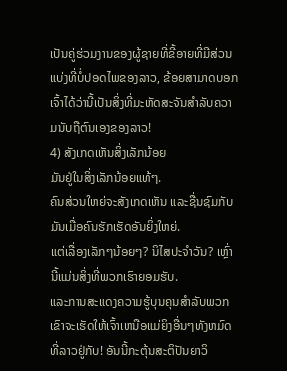ເປັນຄູ່ຮ່ວມງານຂອງຜູ້ຊາຍທີ່ຂີ້ອາຍທີ່ມີສ່ວນແບ່ງທີ່ບໍ່ປອດໄພຂອງລາວ, ຂ້ອຍສາມາດບອກເຈົ້າໄດ້ວ່ານີ້ເປັນສິ່ງທີ່ມະຫັດສະຈັນສໍາລັບຄວາມນັບຖືຕົນເອງຂອງລາວ!
4) ສັງເກດເຫັນສິ່ງເລັກນ້ອຍ
ມັນຢູ່ໃນສິ່ງເລັກນ້ອຍແທ້ໆ.
ຄົນສ່ວນໃຫຍ່ຈະສັງເກດເຫັນ ແລະຊື່ນຊົມກັບມັນເມື່ອຄົນຮັກເຮັດອັນຍິ່ງໃຫຍ່.
ແຕ່ເລື່ອງເລັກໆນ້ອຍໆ? ນິໄສປະຈໍາວັນ? ເຫຼົ່ານີ້ແມ່ນສິ່ງທີ່ພວກເຮົາຍອມຮັບ.
ແລະການສະແດງຄວາມຮູ້ບຸນຄຸນສໍາລັບພວກເຂົາຈະເຮັດໃຫ້ເຈົ້າເຫນືອແມ່ຍິງອື່ນໆທັງຫມົດທີ່ລາວຢູ່ກັບ! ອັນນີ້ກະຕຸ້ນສະຕິປັນຍາວິ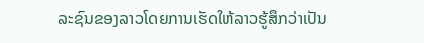ລະຊົນຂອງລາວໂດຍການເຮັດໃຫ້ລາວຮູ້ສຶກວ່າເປັນ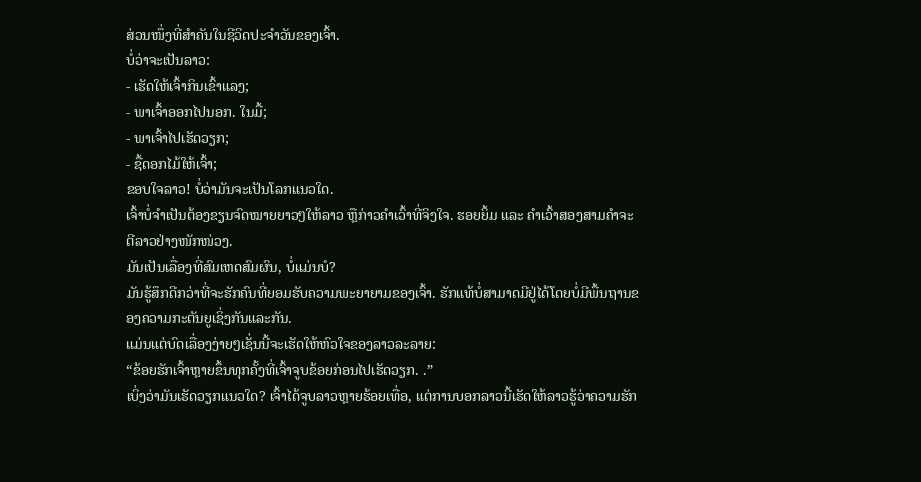ສ່ວນໜຶ່ງທີ່ສຳຄັນໃນຊີວິດປະຈຳວັນຂອງເຈົ້າ.
ບໍ່ວ່າຈະເປັນລາວ:
- ເຮັດໃຫ້ເຈົ້າກິນເຂົ້າແລງ;
- ພາເຈົ້າອອກໄປນອກ. ໃນມື້;
- ພາເຈົ້າໄປເຮັດວຽກ;
- ຊື້ດອກໄມ້ໃຫ້ເຈົ້າ;
ຂອບໃຈລາວ! ບໍ່ວ່າມັນຈະເປັນໂລກແນວໃດ.
ເຈົ້າບໍ່ຈຳເປັນຕ້ອງຂຽນຈົດໝາຍຍາວໆໃຫ້ລາວ ຫຼືກ່າວຄຳເວົ້າທີ່ຈິງໃຈ. ຮອຍຍິ້ມ ແລະ ຄຳເວົ້າສອງສາມຄຳຈະຕີລາວຢ່າງໜັກໜ່ວງ.
ມັນເປັນເລື່ອງທີ່ສົມເຫດສົມຜົນ, ບໍ່ແມ່ນບໍ?
ມັນຮູ້ສຶກດີກວ່າທີ່ຈະຮັກຄົນທີ່ຍອມຮັບຄວາມພະຍາຍາມຂອງເຈົ້າ. ຮັກແທ້ບໍ່ສາມາດມີຢູ່ໄດ້ໂດຍບໍ່ມີພື້ນຖານຂອງຄວາມກະຕັນຍູເຊິ່ງກັນແລະກັນ.
ແມ່ນແຕ່ບົດເລື່ອງງ່າຍໆເຊັ່ນນີ້ຈະເຮັດໃຫ້ຫົວໃຈຂອງລາວລະລາຍ:
“ຂ້ອຍຮັກເຈົ້າຫຼາຍຂຶ້ນທຸກຄັ້ງທີ່ເຈົ້າຈູບຂ້ອຍກ່ອນໄປເຮັດວຽກ. .”
ເບິ່ງວ່າມັນເຮັດວຽກແນວໃດ? ເຈົ້າໄດ້ຈູບລາວຫຼາຍຮ້ອຍເທື່ອ, ແຕ່ການບອກລາວນີ້ເຮັດໃຫ້ລາວຮູ້ວ່າຄວາມຮັກ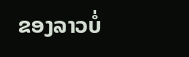ຂອງລາວບໍ່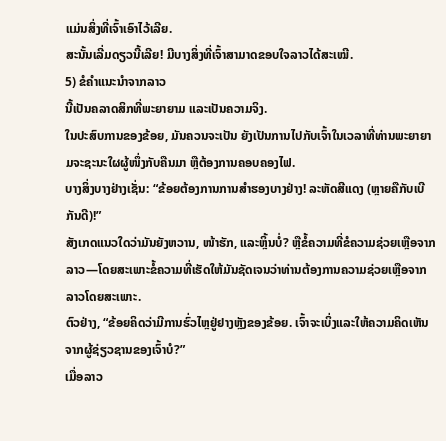ແມ່ນສິ່ງທີ່ເຈົ້າເອົາໄວ້ເລີຍ.
ສະນັ້ນເລີ່ມດຽວນີ້ເລີຍ! ມີບາງສິ່ງທີ່ເຈົ້າສາມາດຂອບໃຈລາວໄດ້ສະເໝີ.
5) ຂໍຄຳແນະນຳຈາກລາວ
ນີ້ເປັນຄລາດສິກທີ່ພະຍາຍາມ ແລະເປັນຄວາມຈິງ.
ໃນປະສົບການຂອງຂ້ອຍ, ມັນຄວນຈະເປັນ ຍັງເປັນການໄປກັບເຈົ້າໃນເວລາທີ່ທ່ານພະຍາຍາມຈະຊະນະໃຜຜູ້ໜຶ່ງກັບຄືນມາ ຫຼືຕ້ອງການຄອບຄອງໄຟ.
ບາງສິ່ງບາງຢ່າງເຊັ່ນ: “ຂ້ອຍຕ້ອງການການສຳຮອງບາງຢ່າງ! ລະຫັດສີແດງ (ຫຼາຍຄືກັບເບີກັນດີ)!”
ສັງເກດແນວໃດວ່າມັນຍັງຫວານ, ໜ້າຮັກ, ແລະຫຼິ້ນບໍ່? ຫຼືຂໍ້ຄວາມທີ່ຂໍຄວາມຊ່ວຍເຫຼືອຈາກລາວ—ໂດຍສະເພາະຂໍ້ຄວາມທີ່ເຮັດໃຫ້ມັນຊັດເຈນວ່າທ່ານຕ້ອງການຄວາມຊ່ວຍເຫຼືອຈາກລາວໂດຍສະເພາະ.
ຕົວຢ່າງ, “ຂ້ອຍຄິດວ່າມີການຮົ່ວໄຫຼຢູ່ຢາງຫຼັງຂອງຂ້ອຍ. ເຈົ້າຈະເບິ່ງແລະໃຫ້ຄວາມຄິດເຫັນຈາກຜູ້ຊ່ຽວຊານຂອງເຈົ້າບໍ?”
ເມື່ອລາວ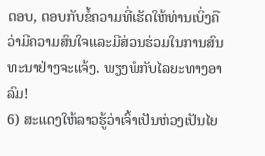ຕອບ, ຕອບກັບຂໍ້ຄວາມທີ່ເຮັດໃຫ້ທ່ານເບິ່ງຄືວ່າມີຄວາມສົນໃຈແລະມີສ່ວນຮ່ວມໃນການສົນທະນາຢ່າງຈະແຈ້ງ. ພຽງພໍກັບໄລຍະທາງອາລົມ!
6) ສະແດງໃຫ້ລາວຮູ້ວ່າເຈົ້າເປັນຫ່ວງເປັນໄຍ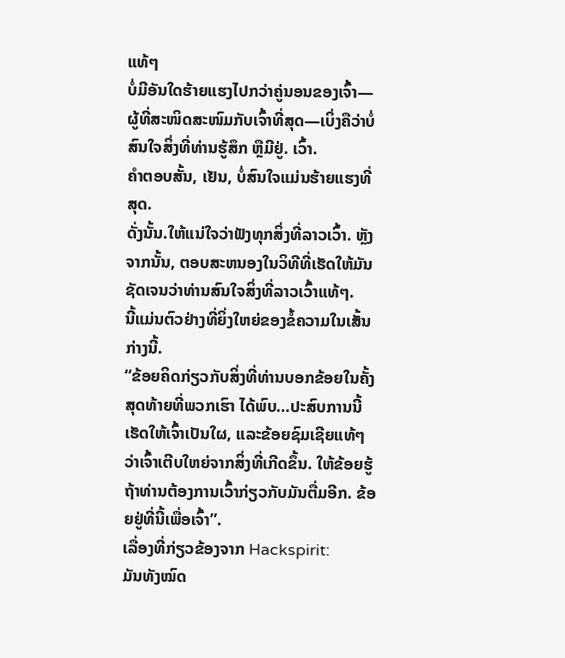ແທ້ໆ
ບໍ່ມີອັນໃດຮ້າຍແຮງໄປກວ່າຄູ່ນອນຂອງເຈົ້າ—ຜູ້ທີ່ສະໜິດສະໜົມກັບເຈົ້າທີ່ສຸດ—ເບິ່ງຄືວ່າບໍ່ສົນໃຈສິ່ງທີ່ທ່ານຮູ້ສຶກ ຫຼືມີຢູ່. ເວົ້າ.
ຄໍາຕອບສັ້ນ, ເຢັນ, ບໍ່ສົນໃຈແມ່ນຮ້າຍແຮງທີ່ສຸດ.
ດັ່ງນັ້ນ.ໃຫ້ແນ່ໃຈວ່າຟັງທຸກສິ່ງທີ່ລາວເວົ້າ. ຫຼັງຈາກນັ້ນ, ຕອບສະຫນອງໃນວິທີທີ່ເຮັດໃຫ້ມັນຊັດເຈນວ່າທ່ານສົນໃຈສິ່ງທີ່ລາວເວົ້າແທ້ໆ.
ນີ້ແມ່ນຕົວຢ່າງທີ່ຍິ່ງໃຫຍ່ຂອງຂໍ້ຄວາມໃນເສັ້ນກ່າງນີ້.
“ຂ້ອຍຄິດກ່ຽວກັບສິ່ງທີ່ທ່ານບອກຂ້ອຍໃນຄັ້ງສຸດທ້າຍທີ່ພວກເຮົາ ໄດ້ພົບ…ປະສົບການນີ້ເຮັດໃຫ້ເຈົ້າເປັນໃຜ, ແລະຂ້ອຍຊົມເຊີຍແທ້ໆວ່າເຈົ້າເຕີບໃຫຍ່ຈາກສິ່ງທີ່ເກີດຂຶ້ນ. ໃຫ້ຂ້ອຍຮູ້ຖ້າທ່ານຕ້ອງການເວົ້າກ່ຽວກັບມັນຕື່ມອີກ. ຂ້ອຍຢູ່ທີ່ນີ້ເພື່ອເຈົ້າ”.
ເລື່ອງທີ່ກ່ຽວຂ້ອງຈາກ Hackspirit:
ມັນທັງໝົດ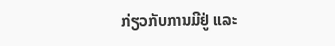ກ່ຽວກັບການມີຢູ່ ແລະ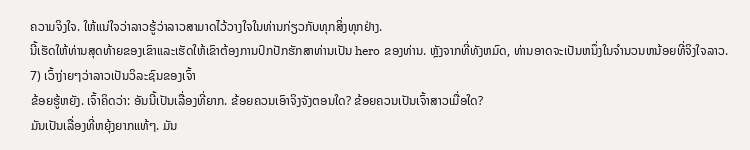ຄວາມຈິງໃຈ. ໃຫ້ແນ່ໃຈວ່າລາວຮູ້ວ່າລາວສາມາດໄວ້ວາງໃຈໃນທ່ານກ່ຽວກັບທຸກສິ່ງທຸກຢ່າງ.
ນີ້ເຮັດໃຫ້ທ່ານສຸດທ້າຍຂອງເຂົາແລະເຮັດໃຫ້ເຂົາຕ້ອງການປົກປັກຮັກສາທ່ານເປັນ hero ຂອງທ່ານ. ຫຼັງຈາກທີ່ທັງຫມົດ, ທ່ານອາດຈະເປັນຫນຶ່ງໃນຈໍານວນຫນ້ອຍທີ່ຈິງໃຈລາວ.
7) ເວົ້າງ່າຍໆວ່າລາວເປັນວິລະຊົນຂອງເຈົ້າ
ຂ້ອຍຮູ້ຫຍັງ. ເຈົ້າຄິດວ່າ: ອັນນີ້ເປັນເລື່ອງທີ່ຍາກ. ຂ້ອຍຄວນເອົາຈິງຈັງຕອນໃດ? ຂ້ອຍຄວນເປັນເຈົ້າສາວເມື່ອໃດ?
ມັນເປັນເລື່ອງທີ່ຫຍຸ້ງຍາກແທ້ໆ. ມັນ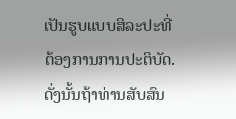ເປັນຮູບແບບສິລະປະທີ່ຕ້ອງການການປະຕິບັດ.
ດັ່ງນັ້ນຖ້າທ່ານສັບສົນ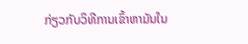ກ່ຽວກັບວິທີການເຂົ້າຫາມັນໃນ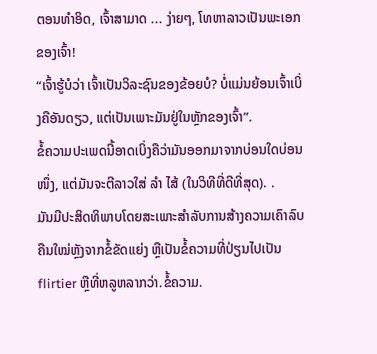ຕອນທໍາອິດ, ເຈົ້າສາມາດ ... ງ່າຍໆ, ໂທຫາລາວເປັນພະເອກຂອງເຈົ້າ!
“ເຈົ້າຮູ້ບໍວ່າ ເຈົ້າເປັນວິລະຊົນຂອງຂ້ອຍບໍ? ບໍ່ແມ່ນຍ້ອນເຈົ້າເບິ່ງຄືອັນດຽວ, ແຕ່ເປັນເພາະມັນຢູ່ໃນຫຼັກຂອງເຈົ້າ”.
ຂໍ້ຄວາມປະເພດນີ້ອາດເບິ່ງຄືວ່າມັນອອກມາຈາກບ່ອນໃດບ່ອນໜຶ່ງ, ແຕ່ມັນຈະຕີລາວໃສ່ ລຳ ໄສ້ (ໃນວິທີທີ່ດີທີ່ສຸດ). .
ມັນມີປະສິດທິພາບໂດຍສະເພາະສໍາລັບການສ້າງຄວາມເຄົາລົບຄືນໃໝ່ຫຼັງຈາກຂໍ້ຂັດແຍ່ງ ຫຼືເປັນຂໍ້ຄວາມທີ່ປ່ຽນໄປເປັນ flirtier ຫຼືທີ່ຫລູຫລາກວ່າ.ຂໍ້ຄວາມ.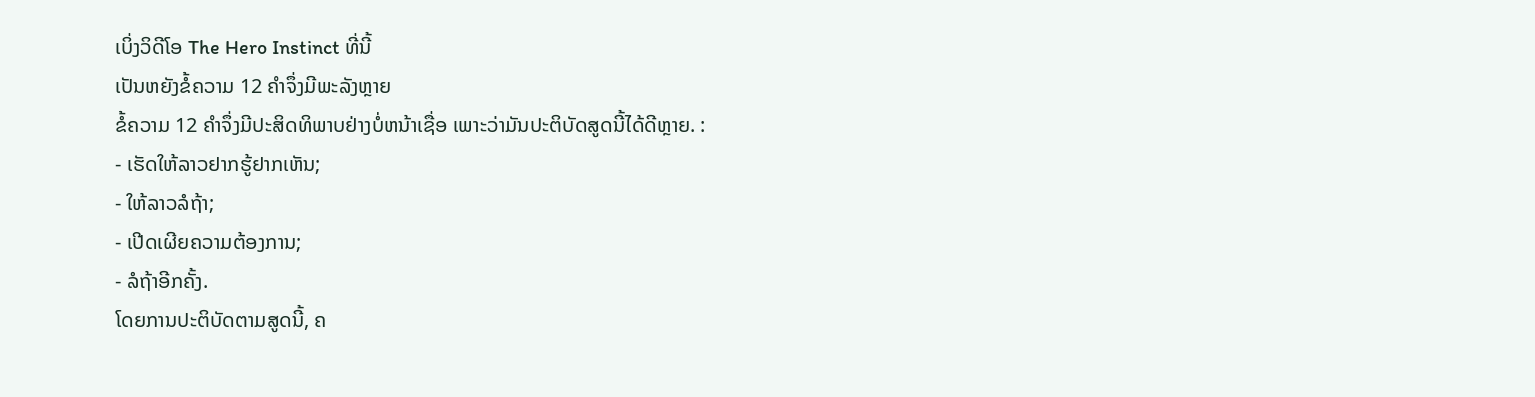ເບິ່ງວິດີໂອ The Hero Instinct ທີ່ນີ້
ເປັນຫຍັງຂໍ້ຄວາມ 12 ຄໍາຈຶ່ງມີພະລັງຫຼາຍ
ຂໍ້ຄວາມ 12 ຄໍາຈຶ່ງມີປະສິດທິພາບຢ່າງບໍ່ຫນ້າເຊື່ອ ເພາະວ່າມັນປະຕິບັດສູດນີ້ໄດ້ດີຫຼາຍ. :
- ເຮັດໃຫ້ລາວຢາກຮູ້ຢາກເຫັນ;
- ໃຫ້ລາວລໍຖ້າ;
- ເປີດເຜີຍຄວາມຕ້ອງການ;
- ລໍຖ້າອີກຄັ້ງ.
ໂດຍການປະຕິບັດຕາມສູດນີ້, ຄ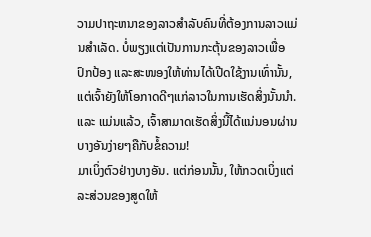ວາມປາຖະຫນາຂອງລາວສໍາລັບຄົນທີ່ຕ້ອງການລາວແມ່ນສໍາເລັດ. ບໍ່ພຽງແຕ່ເປັນການກະຕຸ້ນຂອງລາວເພື່ອປົກປ້ອງ ແລະສະໜອງໃຫ້ທ່ານໄດ້ເປີດໃຊ້ງານເທົ່ານັ້ນ, ແຕ່ເຈົ້າຍັງໃຫ້ໂອກາດດີໆແກ່ລາວໃນການເຮັດສິ່ງນັ້ນນຳ.
ແລະ ແມ່ນແລ້ວ, ເຈົ້າສາມາດເຮັດສິ່ງນີ້ໄດ້ແນ່ນອນຜ່ານບາງອັນງ່າຍໆຄືກັບຂໍ້ຄວາມ!
ມາເບິ່ງຕົວຢ່າງບາງອັນ. ແຕ່ກ່ອນນັ້ນ, ໃຫ້ກວດເບິ່ງແຕ່ລະສ່ວນຂອງສູດໃຫ້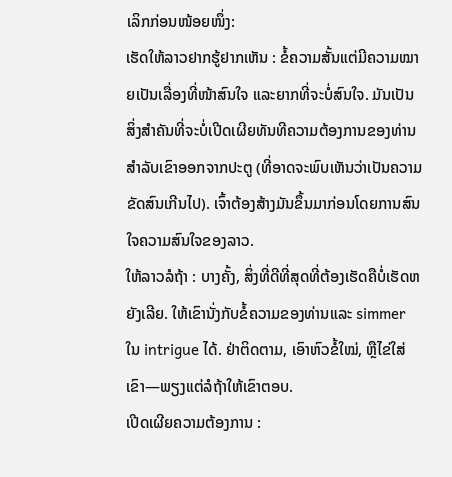ເລິກກ່ອນໜ້ອຍໜຶ່ງ:
ເຮັດໃຫ້ລາວຢາກຮູ້ຢາກເຫັນ : ຂໍ້ຄວາມສັ້ນແຕ່ມີຄວາມໝາຍເປັນເລື່ອງທີ່ໜ້າສົນໃຈ ແລະຍາກທີ່ຈະບໍ່ສົນໃຈ. ມັນເປັນສິ່ງສໍາຄັນທີ່ຈະບໍ່ເປີດເຜີຍທັນທີຄວາມຕ້ອງການຂອງທ່ານສໍາລັບເຂົາອອກຈາກປະຕູ (ທີ່ອາດຈະພົບເຫັນວ່າເປັນຄວາມຂັດສົນເກີນໄປ). ເຈົ້າຕ້ອງສ້າງມັນຂຶ້ນມາກ່ອນໂດຍການສົນໃຈຄວາມສົນໃຈຂອງລາວ.
ໃຫ້ລາວລໍຖ້າ : ບາງຄັ້ງ, ສິ່ງທີ່ດີທີ່ສຸດທີ່ຕ້ອງເຮັດຄືບໍ່ເຮັດຫຍັງເລີຍ. ໃຫ້ເຂົານັ່ງກັບຂໍ້ຄວາມຂອງທ່ານແລະ simmer ໃນ intrigue ໄດ້. ຢ່າຕິດຕາມ, ເອົາຫົວຂໍ້ໃໝ່, ຫຼືໄຂ່ໃສ່ເຂົາ—ພຽງແຕ່ລໍຖ້າໃຫ້ເຂົາຕອບ.
ເປີດເຜີຍຄວາມຕ້ອງການ :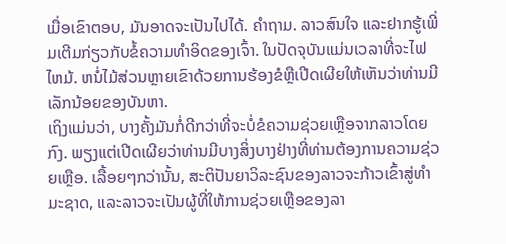ເມື່ອເຂົາຕອບ, ມັນອາດຈະເປັນໄປໄດ້. ຄໍາຖາມ. ລາວສົນໃຈ ແລະຢາກຮູ້ເພີ່ມເຕີມກ່ຽວກັບຂໍ້ຄວາມທຳອິດຂອງເຈົ້າ. ໃນປັດຈຸບັນແມ່ນເວລາທີ່ຈະໄຟໄຫມ້. ຫນໍ່ໄມ້ສ່ວນຫຼາຍເຂົາດ້ວຍການຮ້ອງຂໍຫຼືເປີດເຜີຍໃຫ້ເຫັນວ່າທ່ານມີເລັກນ້ອຍຂອງບັນຫາ.
ເຖິງແມ່ນວ່າ, ບາງຄັ້ງມັນກໍ່ດີກວ່າທີ່ຈະບໍ່ຂໍຄວາມຊ່ວຍເຫຼືອຈາກລາວໂດຍກົງ. ພຽງແຕ່ເປີດເຜີຍວ່າທ່ານມີບາງສິ່ງບາງຢ່າງທີ່ທ່ານຕ້ອງການຄວາມຊ່ວຍເຫຼືອ. ເລື້ອຍໆກວ່ານັ້ນ, ສະຕິປັນຍາວິລະຊົນຂອງລາວຈະກ້າວເຂົ້າສູ່ທໍາມະຊາດ, ແລະລາວຈະເປັນຜູ້ທີ່ໃຫ້ການຊ່ວຍເຫຼືອຂອງລາ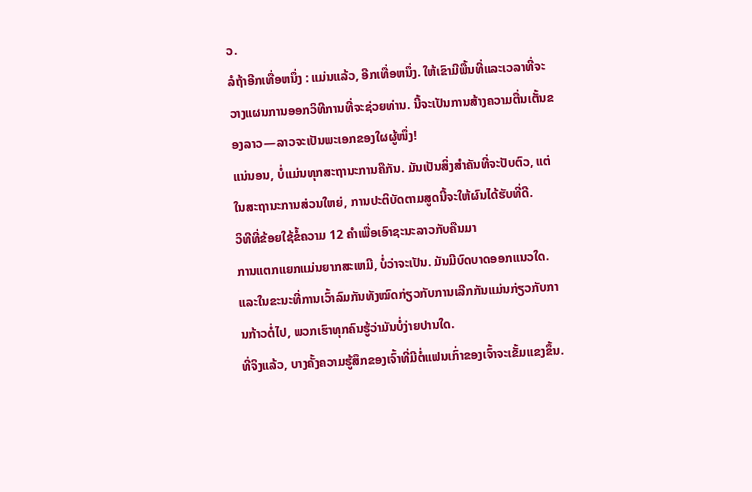ວ.
ລໍຖ້າອີກເທື່ອຫນຶ່ງ : ແມ່ນແລ້ວ, ອີກເທື່ອຫນຶ່ງ. ໃຫ້ເຂົາມີພື້ນທີ່ແລະເວລາທີ່ຈະວາງແຜນການອອກວິທີການທີ່ຈະຊ່ວຍທ່ານ. ນີ້ຈະເປັນການສ້າງຄວາມຕື່ນເຕັ້ນຂອງລາວ—ລາວຈະເປັນພະເອກຂອງໃຜຜູ້ໜຶ່ງ!
ແນ່ນອນ, ບໍ່ແມ່ນທຸກສະຖານະການຄືກັນ. ມັນເປັນສິ່ງສໍາຄັນທີ່ຈະປັບຕົວ, ແຕ່ໃນສະຖານະການສ່ວນໃຫຍ່, ການປະຕິບັດຕາມສູດນີ້ຈະໃຫ້ຜົນໄດ້ຮັບທີ່ດີ.
ວິທີທີ່ຂ້ອຍໃຊ້ຂໍ້ຄວາມ 12 ຄໍາເພື່ອເອົາຊະນະລາວກັບຄືນມາ
ການແຕກແຍກແມ່ນຍາກສະເຫມີ, ບໍ່ວ່າຈະເປັນ. ມັນມີບົດບາດອອກແນວໃດ. ແລະໃນຂະນະທີ່ການເວົ້າລົມກັນທັງໝົດກ່ຽວກັບການເລີກກັນແມ່ນກ່ຽວກັບການກ້າວຕໍ່ໄປ, ພວກເຮົາທຸກຄົນຮູ້ວ່າມັນບໍ່ງ່າຍປານໃດ.
ທີ່ຈິງແລ້ວ, ບາງຄັ້ງຄວາມຮູ້ສຶກຂອງເຈົ້າທີ່ມີຕໍ່ແຟນເກົ່າຂອງເຈົ້າຈະເຂັ້ມແຂງຂຶ້ນ.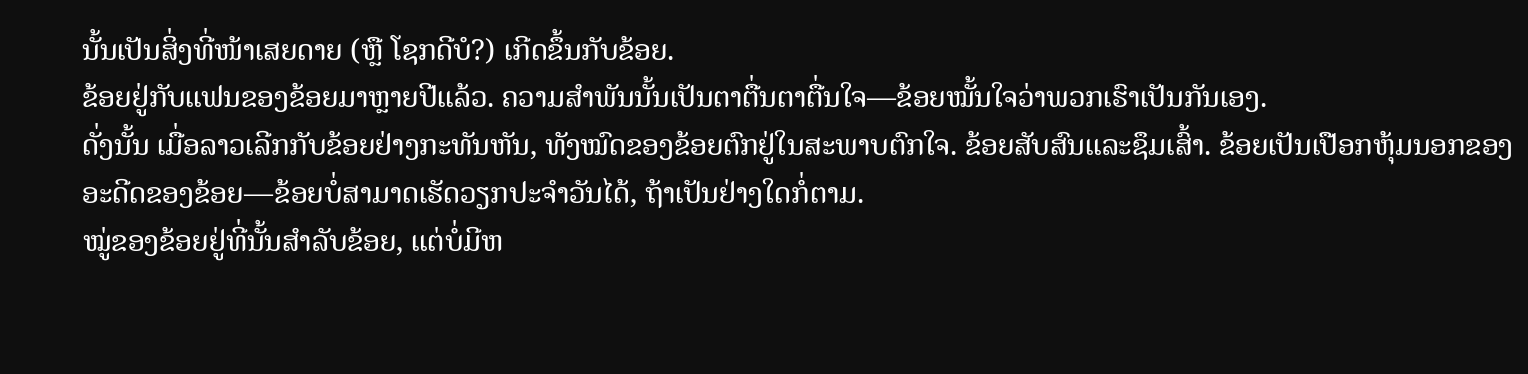ນັ້ນເປັນສິ່ງທີ່ໜ້າເສຍດາຍ (ຫຼື ໂຊກດີບໍ?) ເກີດຂຶ້ນກັບຂ້ອຍ.
ຂ້ອຍຢູ່ກັບແຟນຂອງຂ້ອຍມາຫຼາຍປີແລ້ວ. ຄວາມສຳພັນນັ້ນເປັນຕາຕື່ນຕາຕື່ນໃຈ—ຂ້ອຍໝັ້ນໃຈວ່າພວກເຮົາເປັນກັນເອງ.
ດັ່ງນັ້ນ ເມື່ອລາວເລີກກັບຂ້ອຍຢ່າງກະທັນຫັນ, ທັງໝົດຂອງຂ້ອຍຕົກຢູ່ໃນສະພາບຕົກໃຈ. ຂ້ອຍສັບສົນແລະຊຶມເສົ້າ. ຂ້ອຍເປັນເປືອກຫຸ້ມນອກຂອງອະດີດຂອງຂ້ອຍ—ຂ້ອຍບໍ່ສາມາດເຮັດວຽກປະຈໍາວັນໄດ້, ຖ້າເປັນຢ່າງໃດກໍ່ຕາມ.
ໝູ່ຂອງຂ້ອຍຢູ່ທີ່ນັ້ນສໍາລັບຂ້ອຍ, ແຕ່ບໍ່ມີຫ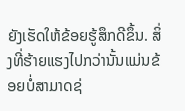ຍັງເຮັດໃຫ້ຂ້ອຍຮູ້ສຶກດີຂຶ້ນ. ສິ່ງທີ່ຮ້າຍແຮງໄປກວ່ານັ້ນແມ່ນຂ້ອຍບໍ່ສາມາດຊ່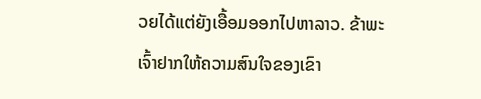ວຍໄດ້ແຕ່ຍັງເອື້ອມອອກໄປຫາລາວ. ຂ້າພະເຈົ້າຢາກໃຫ້ຄວາມສົນໃຈຂອງເຂົາ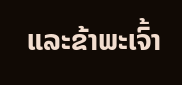ແລະຂ້າພະເຈົ້າ